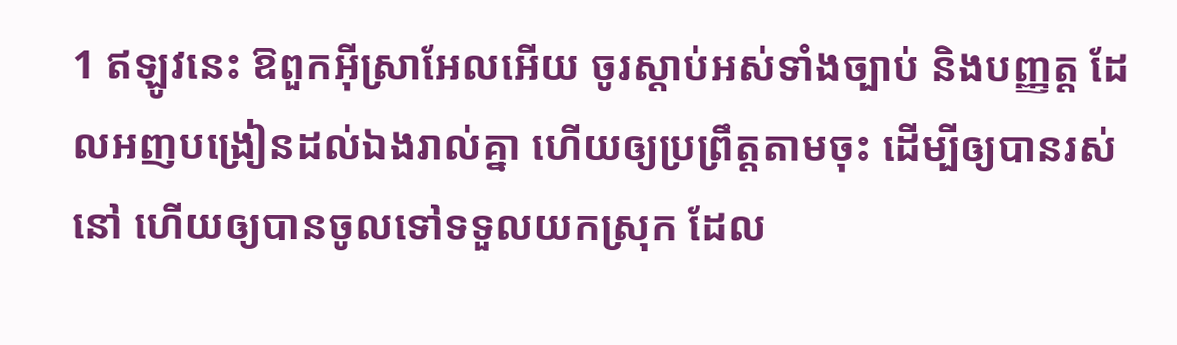1 ឥឡូវនេះ ឱពួកអ៊ីស្រាអែលអើយ ចូរស្តាប់អស់ទាំងច្បាប់ និងបញ្ញត្ត ដែលអញបង្រៀនដល់ឯងរាល់គ្នា ហើយឲ្យប្រព្រឹត្តតាមចុះ ដើម្បីឲ្យបានរស់នៅ ហើយឲ្យបានចូលទៅទទួលយកស្រុក ដែល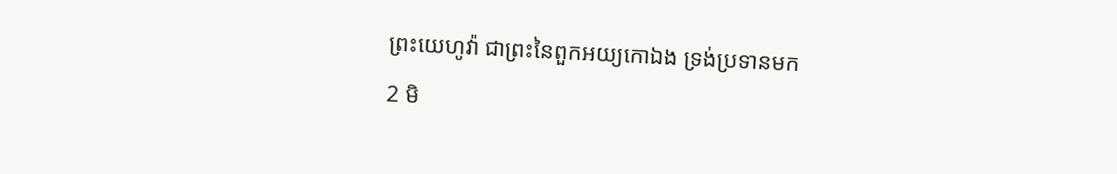ព្រះយេហូវ៉ា ជាព្រះនៃពួកអយ្យកោឯង ទ្រង់ប្រទានមក
2 មិ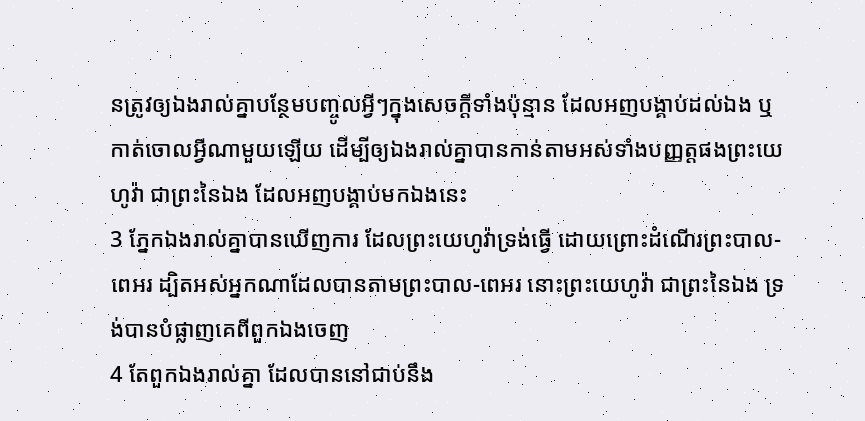នត្រូវឲ្យឯងរាល់គ្នាបន្ថែមបញ្ចូលអ្វីៗក្នុងសេចក្ដីទាំងប៉ុន្មាន ដែលអញបង្គាប់ដល់ឯង ឬកាត់ចោលអ្វីណាមួយឡើយ ដើម្បីឲ្យឯងរាល់គ្នាបានកាន់តាមអស់ទាំងបញ្ញត្តផងព្រះយេហូវ៉ា ជាព្រះនៃឯង ដែលអញបង្គាប់មកឯងនេះ
3 ភ្នែកឯងរាល់គ្នាបានឃើញការ ដែលព្រះយេហូវ៉ាទ្រង់ធ្វើ ដោយព្រោះដំណើរព្រះបាល-ពេអរ ដ្បិតអស់អ្នកណាដែលបានតាមព្រះបាល-ពេអរ នោះព្រះយេហូវ៉ា ជាព្រះនៃឯង ទ្រង់បានបំផ្លាញគេពីពួកឯងចេញ
4 តែពួកឯងរាល់គ្នា ដែលបាននៅជាប់នឹង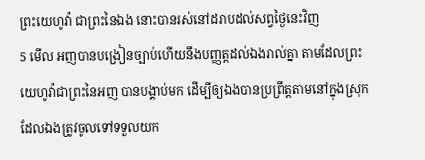ព្រះយេហូវ៉ា ជាព្រះនៃឯង នោះបានរស់នៅដរាបដល់សព្វថ្ងៃនេះវិញ
5 មើល អញបានបង្រៀនច្បាប់ហើយនឹងបញ្ញត្តដល់ឯងរាល់គ្នា តាមដែលព្រះយេហូវ៉ាជាព្រះនៃអញ បានបង្គាប់មក ដើម្បីឲ្យឯងបានប្រព្រឹត្តតាមនៅក្នុងស្រុកដែលឯងត្រូវចូលទៅទទួលយក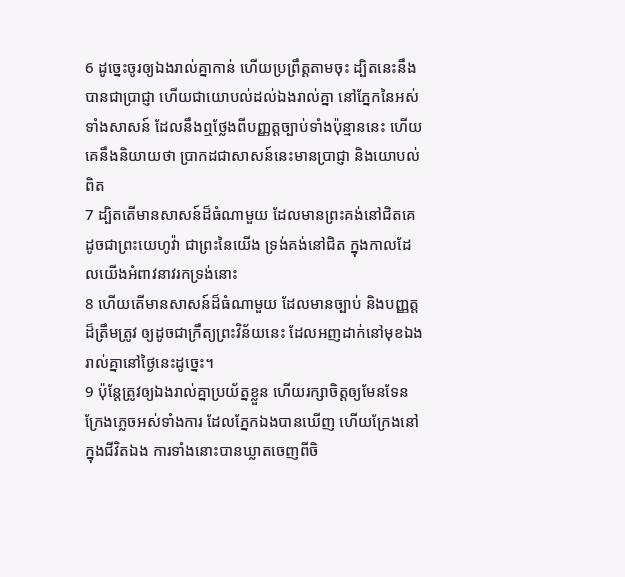6 ដូច្នេះចូរឲ្យឯងរាល់គ្នាកាន់ ហើយប្រព្រឹត្តតាមចុះ ដ្បិតនេះនឹងបានជាប្រាជ្ញា ហើយជាយោបល់ដល់ឯងរាល់គ្នា នៅភ្នែកនៃអស់ទាំងសាសន៍ ដែលនឹងឮថ្លែងពីបញ្ញត្តច្បាប់ទាំងប៉ុន្មាននេះ ហើយគេនឹងនិយាយថា ប្រាកដជាសាសន៍នេះមានប្រាជ្ញា និងយោបល់ពិត
7 ដ្បិតតើមានសាសន៍ដ៏ធំណាមួយ ដែលមានព្រះគង់នៅជិតគេ ដូចជាព្រះយេហូវ៉ា ជាព្រះនៃយើង ទ្រង់គង់នៅជិត ក្នុងកាលដែលយើងអំពាវនាវរកទ្រង់នោះ
8 ហើយតើមានសាសន៍ដ៏ធំណាមួយ ដែលមានច្បាប់ និងបញ្ញត្តដ៏ត្រឹមត្រូវ ឲ្យដូចជាក្រឹត្យព្រះវិន័យនេះ ដែលអញដាក់នៅមុខឯងរាល់គ្នានៅថ្ងៃនេះដូច្នេះ។
9 ប៉ុន្តែត្រូវឲ្យឯងរាល់គ្នាប្រយ័ត្នខ្លួន ហើយរក្សាចិត្តឲ្យមែនទែន ក្រែងភ្លេចអស់ទាំងការ ដែលភ្នែកឯងបានឃើញ ហើយក្រែងនៅក្នុងជីវិតឯង ការទាំងនោះបានឃ្លាតចេញពីចិ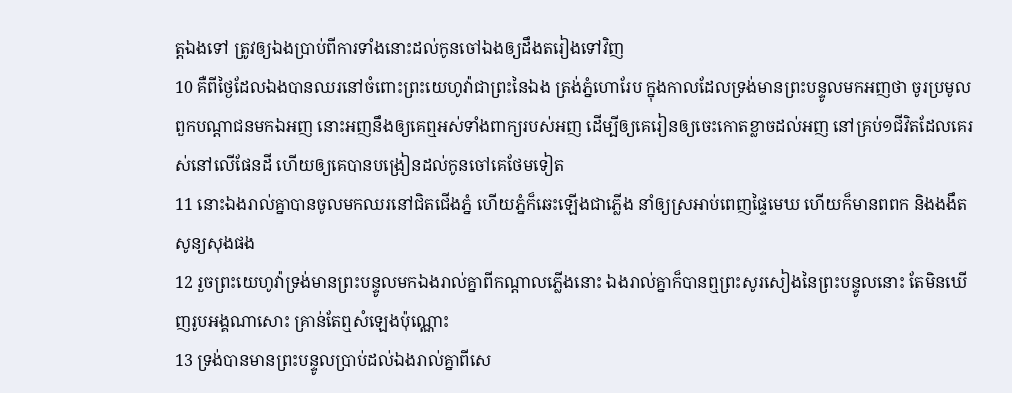ត្តឯងទៅ ត្រូវឲ្យឯងប្រាប់ពីការទាំងនោះដល់កូនចៅឯងឲ្យដឹងតរៀងទៅវិញ
10 គឺពីថ្ងៃដែលឯងបានឈរនៅចំពោះព្រះយេហូវ៉ាជាព្រះនៃឯង ត្រង់ភ្នំហោរែប ក្នុងកាលដែលទ្រង់មានព្រះបន្ទូលមកអញថា ចូរប្រមូលពួកបណ្តាជនមកឯអញ នោះអញនឹងឲ្យគេឮអស់ទាំងពាក្យរបស់អញ ដើម្បីឲ្យគេរៀនឲ្យចេះកោតខ្លាចដល់អញ នៅគ្រប់១ជីវិតដែលគេរស់នៅលើផែនដី ហើយឲ្យគេបានបង្រៀនដល់កូនចៅគេថែមទៀត
11 នោះឯងរាល់គ្នាបានចូលមកឈរនៅជិតជើងភ្នំ ហើយភ្នំក៏ឆេះឡើងជាភ្លើង នាំឲ្យស្រអាប់ពេញផ្ទៃមេឃ ហើយក៏មានពពក និងងងឹតសូន្យសុងផង
12 រួចព្រះយេហូវ៉ាទ្រង់មានព្រះបន្ទូលមកឯងរាល់គ្នាពីកណ្តាលភ្លើងនោះ ឯងរាល់គ្នាក៏បានឮព្រះសូរសៀងនៃព្រះបន្ទូលនោះ តែមិនឃើញរូបអង្គណាសោះ គ្រាន់តែឮសំឡេងប៉ុណ្ណោះ
13 ទ្រង់បានមានព្រះបន្ទូលប្រាប់ដល់ឯងរាល់គ្នាពីសេ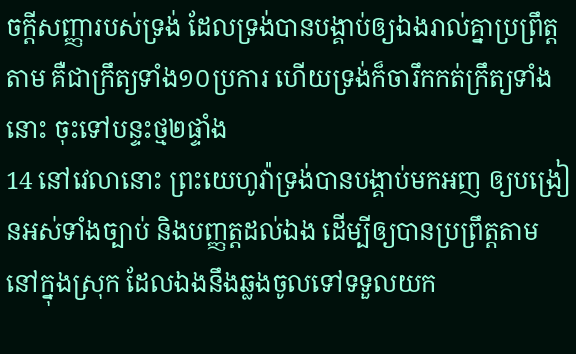ចក្ដីសញ្ញារបស់ទ្រង់ ដែលទ្រង់បានបង្គាប់ឲ្យឯងរាល់គ្នាប្រព្រឹត្តតាម គឺជាក្រឹត្យទាំង១០ប្រការ ហើយទ្រង់ក៏ចារឹកកត់ក្រឹត្យទាំងនោះ ចុះទៅបន្ទះថ្ម២ផ្ទាំង
14 នៅវេលានោះ ព្រះយេហូវ៉ាទ្រង់បានបង្គាប់មកអញ ឲ្យបង្រៀនអស់ទាំងច្បាប់ និងបញ្ញត្តដល់ឯង ដើម្បីឲ្យបានប្រព្រឹត្តតាម នៅក្នុងស្រុក ដែលឯងនឹងឆ្លងចូលទៅទទួលយក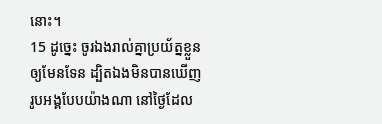នោះ។
15 ដូច្នេះ ចូរឯងរាល់គ្នាប្រយ័ត្នខ្លួនឲ្យមែនទែន ដ្បិតឯងមិនបានឃើញរូបអង្គបែបយ៉ាងណា នៅថ្ងៃដែល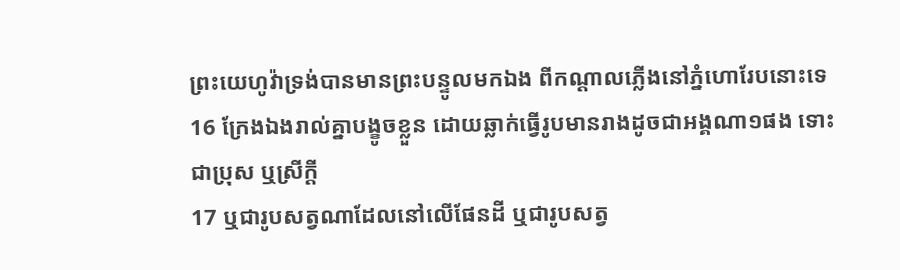ព្រះយេហូវ៉ាទ្រង់បានមានព្រះបន្ទូលមកឯង ពីកណ្តាលភ្លើងនៅភ្នំហោរែបនោះទេ
16 ក្រែងឯងរាល់គ្នាបង្ខូចខ្លួន ដោយឆ្លាក់ធ្វើរូបមានរាងដូចជាអង្គណា១ផង ទោះជាប្រុស ឬស្រីក្តី
17 ឬជារូបសត្វណាដែលនៅលើផែនដី ឬជារូបសត្វ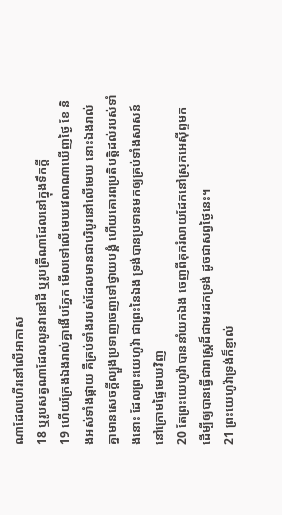ណាដែលហើរនៅលើអាកាស
18 ឬរូបសត្វណាដែលលូនវានៅដី ឬរូបត្រីណាដែលនៅក្នុងទឹកក្តី
19 ហើយក្រែងឯងរាល់គ្នាងើបភ្នែក មើលទៅលើមេឃវេលាណាឃើញថ្ងៃ ខែ និងអស់ទាំងផ្កាយ គឺគ្រប់ទាំងរបស់ដែលមានជាបរិបូរនៅលើមេឃ នោះឯងរាល់គ្នាមានសេចក្ដីល្បួងប្រទាញចេញទៅថ្វាយបង្គំ ហើយគោរពប្រតិបត្តិដល់របស់ទាំងនោះ ដែលព្រះយេហូវ៉ា ជាព្រះនៃឯង ទ្រង់បានប្រទានមកឲ្យគ្រប់ទាំងសាសន៍ នៅក្រោមផ្ទៃមេឃវិញ
20 តែព្រះយេហូវ៉ាបាននាំយកឯង ចេញពីគុករំលាយដែកនៅស្រុកអេស៊ីព្ទមក ដើម្បីឲ្យបានធ្វើជារាស្ត្រដ៏ជាមរដកទ្រង់ ដូចជាសព្វថ្ងៃនេះ។
21 ព្រះយេហូវ៉ាទ្រង់ក៏ខ្ញាល់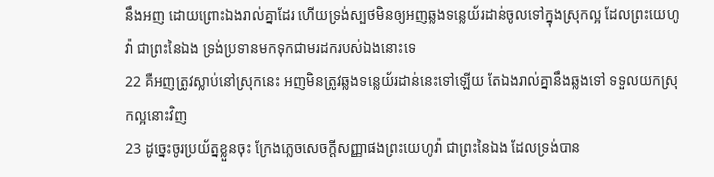នឹងអញ ដោយព្រោះឯងរាល់គ្នាដែរ ហើយទ្រង់ស្បថមិនឲ្យអញឆ្លងទន្លេយ័រដាន់ចូលទៅក្នុងស្រុកល្អ ដែលព្រះយេហូវ៉ា ជាព្រះនៃឯង ទ្រង់ប្រទានមកទុកជាមរដករបស់ឯងនោះទេ
22 គឺអញត្រូវស្លាប់នៅស្រុកនេះ អញមិនត្រូវឆ្លងទន្លេយ័រដាន់នេះទៅឡើយ តែឯងរាល់គ្នានឹងឆ្លងទៅ ទទួលយកស្រុកល្អនោះវិញ
23 ដូច្នេះចូរប្រយ័ត្នខ្លួនចុះ ក្រែងភ្លេចសេចក្ដីសញ្ញាផងព្រះយេហូវ៉ា ជាព្រះនៃឯង ដែលទ្រង់បាន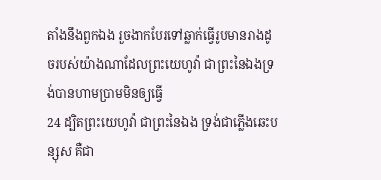តាំងនឹងពួកឯង រួចងាកបែរទៅឆ្លាក់ធ្វើរូបមានរាងដូចរបស់យ៉ាងណាដែលព្រះយេហូវ៉ា ជាព្រះនៃឯងទ្រង់បានហាមប្រាមមិនឲ្យធ្វើ
24 ដ្បិតព្រះយេហូវ៉ា ជាព្រះនៃឯង ទ្រង់ជាភ្លើងឆេះបន្សុស គឺជា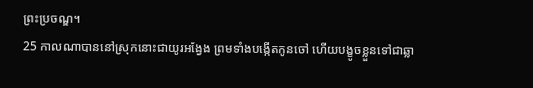ព្រះប្រចណ្ឌ។
25 កាលណាបាននៅស្រុកនោះជាយូរអង្វែង ព្រមទាំងបង្កើតកូនចៅ ហើយបង្ខូចខ្លួនទៅជាឆ្លា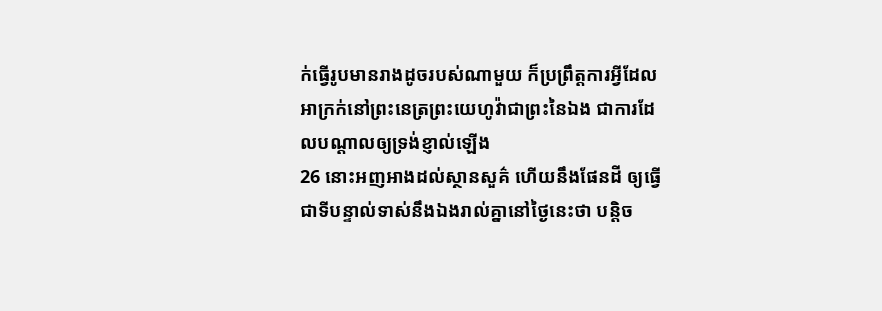ក់ធ្វើរូបមានរាងដូចរបស់ណាមួយ ក៏ប្រព្រឹត្តការអ្វីដែលអាក្រក់នៅព្រះនេត្រព្រះយេហូវ៉ាជាព្រះនៃឯង ជាការដែលបណ្តាលឲ្យទ្រង់ខ្ញាល់ឡើង
26 នោះអញអាងដល់ស្ថានសួគ៌ ហើយនឹងផែនដី ឲ្យធ្វើជាទីបន្ទាល់ទាស់នឹងឯងរាល់គ្នានៅថ្ងៃនេះថា បន្តិច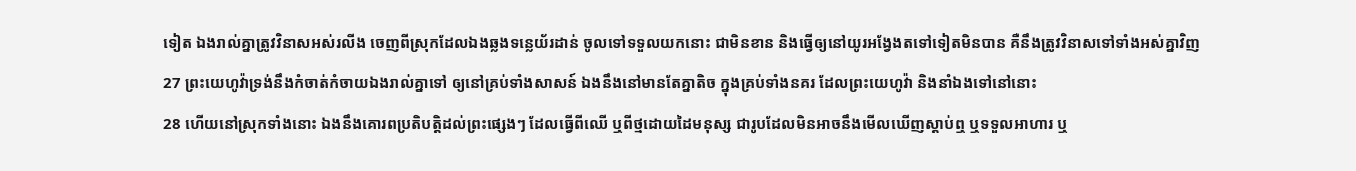ទៀត ឯងរាល់គ្នាត្រូវវិនាសអស់រលីង ចេញពីស្រុកដែលឯងឆ្លងទន្លេយ័រដាន់ ចូលទៅទទួលយកនោះ ជាមិនខាន និងធ្វើឲ្យនៅយូរអង្វែងតទៅទៀតមិនបាន គឺនឹងត្រូវវិនាសទៅទាំងអស់គ្នាវិញ
27 ព្រះយេហូវ៉ាទ្រង់នឹងកំចាត់កំចាយឯងរាល់គ្នាទៅ ឲ្យនៅគ្រប់ទាំងសាសន៍ ឯងនឹងនៅមានតែគ្នាតិច ក្នុងគ្រប់ទាំងនគរ ដែលព្រះយេហូវ៉ា និងនាំឯងទៅនៅនោះ
28 ហើយនៅស្រុកទាំងនោះ ឯងនឹងគោរពប្រតិបត្តិដល់ព្រះផ្សេងៗ ដែលធ្វើពីឈើ ឬពីថ្មដោយដៃមនុស្ស ជារូបដែលមិនអាចនឹងមើលឃើញស្តាប់ឮ ឬទទួលអាហារ ឬ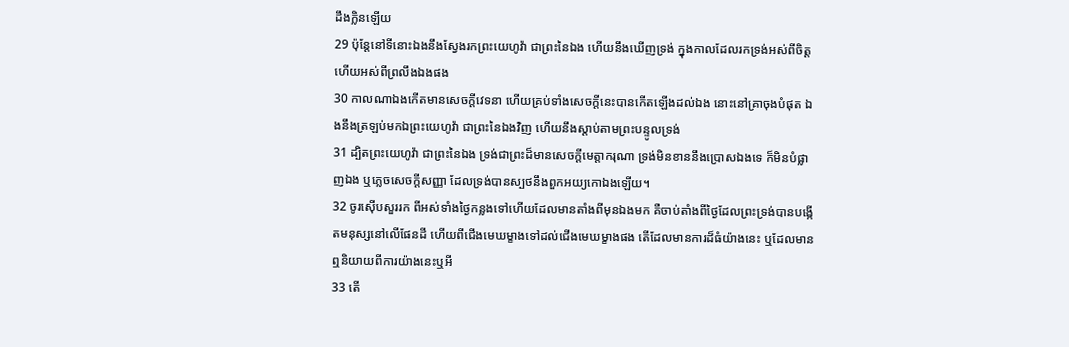ដឹងក្លិនឡើយ
29 ប៉ុន្តែនៅទីនោះឯងនឹងស្វែងរកព្រះយេហូវ៉ា ជាព្រះនៃឯង ហើយនឹងឃើញទ្រង់ ក្នុងកាលដែលរកទ្រង់អស់ពីចិត្ត ហើយអស់ពីព្រលឹងឯងផង
30 កាលណាឯងកើតមានសេចក្ដីវេទនា ហើយគ្រប់ទាំងសេចក្ដីនេះបានកើតឡើងដល់ឯង នោះនៅគ្រាចុងបំផុត ឯងនឹងត្រឡប់មកឯព្រះយេហូវ៉ា ជាព្រះនៃឯងវិញ ហើយនឹងស្តាប់តាមព្រះបន្ទូលទ្រង់
31 ដ្បិតព្រះយេហូវ៉ា ជាព្រះនៃឯង ទ្រង់ជាព្រះដ៏មានសេចក្ដីមេត្តាករុណា ទ្រង់មិនខាននឹងប្រោសឯងទេ ក៏មិនបំផ្លាញឯង ឬភ្លេចសេចក្ដីសញ្ញា ដែលទ្រង់បានស្បថនឹងពួកអយ្យកោឯងឡើយ។
32 ចូរស៊ើបសួររក ពីអស់ទាំងថ្ងៃកន្លងទៅហើយដែលមានតាំងពីមុនឯងមក គឺចាប់តាំងពីថ្ងៃដែលព្រះទ្រង់បានបង្កើតមនុស្សនៅលើផែនដី ហើយពីជើងមេឃម្ខាងទៅដល់ជើងមេឃម្ខាងផង តើដែលមានការដ៏ធំយ៉ាងនេះ ឬដែលមានឮនិយាយពីការយ៉ាងនេះឬអី
33 តើ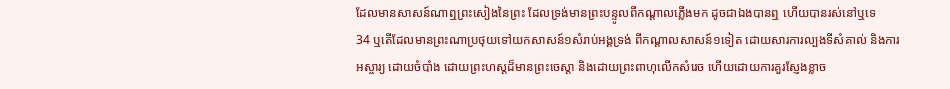ដែលមានសាសន៍ណាឮព្រះសៀងនៃព្រះ ដែលទ្រង់មានព្រះបន្ទូលពីកណ្តាលភ្លើងមក ដូចជាឯងបានឮ ហើយបានរស់នៅឬទេ
34 ឬតើដែលមានព្រះណាប្រថុយទៅយកសាសន៍១សំរាប់អង្គទ្រង់ ពីកណ្តាលសាសន៍១ទៀត ដោយសារការល្បងទីសំគាល់ និងការអស្ចារ្យ ដោយចំបាំង ដោយព្រះហស្តដ៏មានព្រះចេស្តា និងដោយព្រះពាហុលើកសំរេច ហើយដោយការគួរស្ញែងខ្លាច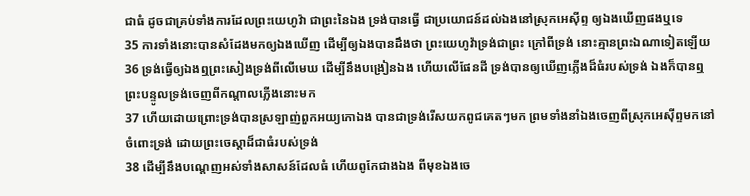ជាធំ ដូចជាគ្រប់ទាំងការដែលព្រះយេហូវ៉ា ជាព្រះនៃឯង ទ្រង់បានធ្វើ ជាប្រយោជន៍ដល់ឯងនៅស្រុកអេស៊ីព្ទ ឲ្យឯងឃើញផងឬទេ
35 ការទាំងនោះបានសំដែងមកឲ្យឯងឃើញ ដើម្បីឲ្យឯងបានដឹងថា ព្រះយេហូវ៉ាទ្រង់ជាព្រះ ក្រៅពីទ្រង់ នោះគ្មានព្រះឯណាទៀតឡើយ
36 ទ្រង់ធ្វើឲ្យឯងឮព្រះសៀងទ្រង់ពីលើមេឃ ដើម្បីនឹងបង្រៀនឯង ហើយលើផែនដី ទ្រង់បានឲ្យឃើញភ្លើងដ៏ធំរបស់ទ្រង់ ឯងក៏បានឮព្រះបន្ទូលទ្រង់ចេញពីកណ្តាលភ្លើងនោះមក
37 ហើយដោយព្រោះទ្រង់បានស្រឡាញ់ពួកអយ្យកោឯង បានជាទ្រង់រើសយកពូជគេតៗមក ព្រមទាំងនាំឯងចេញពីស្រុកអេស៊ីព្ទមកនៅចំពោះទ្រង់ ដោយព្រះចេស្តាដ៏ជាធំរបស់ទ្រង់
38 ដើម្បីនឹងបណ្តេញអស់ទាំងសាសន៍ដែលធំ ហើយពូកែជាងឯង ពីមុខឯងចេ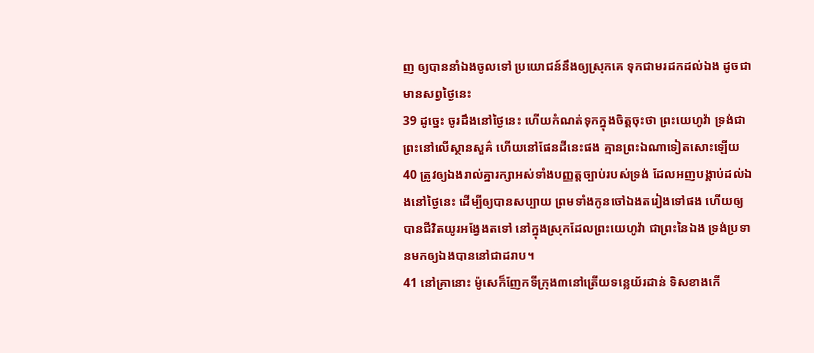ញ ឲ្យបាននាំឯងចូលទៅ ប្រយោជន៍នឹងឲ្យស្រុកគេ ទុកជាមរដកដល់ឯង ដូចជាមានសព្វថ្ងៃនេះ
39 ដូច្នេះ ចូរដឹងនៅថ្ងៃនេះ ហើយកំណត់ទុកក្នុងចិត្តចុះថា ព្រះយេហូវ៉ា ទ្រង់ជាព្រះនៅលើស្ថានសួគ៌ ហើយនៅផែនដីនេះផង គ្មានព្រះឯណាទៀតសោះឡើយ
40 ត្រូវឲ្យឯងរាល់គ្នារក្សាអស់ទាំងបញ្ញត្តច្បាប់របស់ទ្រង់ ដែលអញបង្គាប់ដល់ឯងនៅថ្ងៃនេះ ដើម្បីឲ្យបានសប្បាយ ព្រមទាំងកូនចៅឯងតរៀងទៅផង ហើយឲ្យបានជីវិតយូរអង្វែងតទៅ នៅក្នុងស្រុកដែលព្រះយេហូវ៉ា ជាព្រះនៃឯង ទ្រង់ប្រទានមកឲ្យឯងបាននៅជាដរាប។
41 នៅគ្រានោះ ម៉ូសេក៏ញែកទីក្រុង៣នៅត្រើយទន្លេយ័រដាន់ ទិសខាងកើ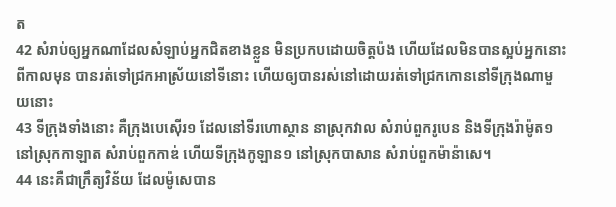ត
42 សំរាប់ឲ្យអ្នកណាដែលសំឡាប់អ្នកជិតខាងខ្លួន មិនប្រកបដោយចិត្តប៉ង ហើយដែលមិនបានស្អប់អ្នកនោះពីកាលមុន បានរត់ទៅជ្រកអាស្រ័យនៅទីនោះ ហើយឲ្យបានរស់នៅដោយរត់ទៅជ្រកកោននៅទីក្រុងណាមួយនោះ
43 ទីក្រុងទាំងនោះ គឺក្រុងបេស៊ើរ១ ដែលនៅទីរហោស្ថាន នាស្រុកវាល សំរាប់ពួករូបេន និងទីក្រុងរ៉ាម៉ូត១ នៅស្រុកកាឡាត សំរាប់ពួកកាឌ់ ហើយទីក្រុងកូឡាន១ នៅស្រុកបាសាន សំរាប់ពួកម៉ាន៉ាសេ។
44 នេះគឺជាក្រឹត្យវិន័យ ដែលម៉ូសេបាន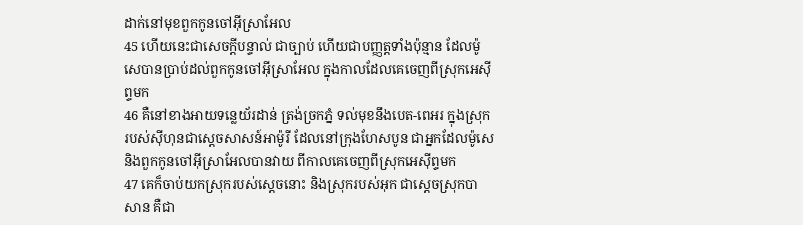ដាក់នៅមុខពួកកូនចៅអ៊ីស្រាអែល
45 ហើយនេះជាសេចក្ដីបន្ទាល់ ជាច្បាប់ ហើយជាបញ្ញត្តទាំងប៉ុន្មាន ដែលម៉ូសេបានប្រាប់ដល់ពួកកូនចៅអ៊ីស្រាអែល ក្នុងកាលដែលគេចេញពីស្រុកអេស៊ីព្ទមក
46 គឺនៅខាងអាយទន្លេយ័រដាន់ ត្រង់ច្រកភ្នំ ទល់មុខនឹងបេត-ពេអរ ក្នុងស្រុករបស់ស៊ីហុនជាស្តេចសាសន៍អាម៉ូរី ដែលនៅក្រុងហែសបូន ជាអ្នកដែលម៉ូសេ និងពួកកូនចៅអ៊ីស្រាអែលបានវាយ ពីកាលគេចេញពីស្រុកអេស៊ីព្ទមក
47 គេក៏ចាប់យកស្រុករបស់ស្តេចនោះ និងស្រុករបស់អុក ជាស្តេចស្រុកបាសាន គឺជា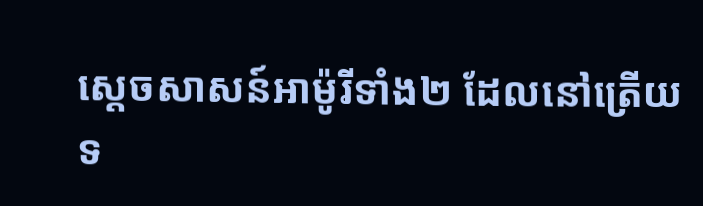ស្តេចសាសន៍អាម៉ូរីទាំង២ ដែលនៅត្រើយទ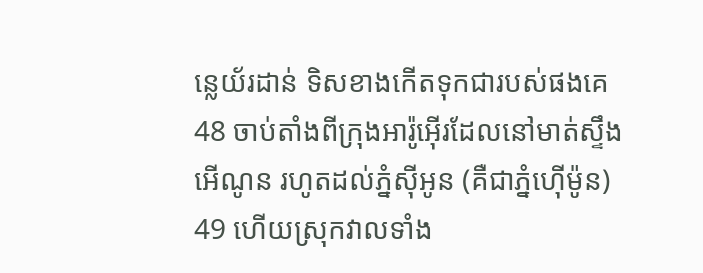ន្លេយ័រដាន់ ទិសខាងកើតទុកជារបស់ផងគេ
48 ចាប់តាំងពីក្រុងអារ៉ូអ៊ើរដែលនៅមាត់ស្ទឹងអើណូន រហូតដល់ភ្នំស៊ីអូន (គឺជាភ្នំហ៊ើម៉ូន)
49 ហើយស្រុកវាលទាំង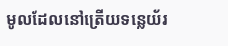មូលដែលនៅត្រើយទន្លេយ័រ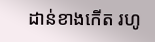ដាន់ខាងកើត រហូ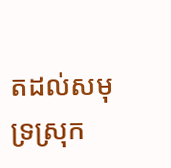តដល់សមុទ្រស្រុក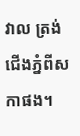វាល ត្រង់ជើងភ្នំពីសកាផង។